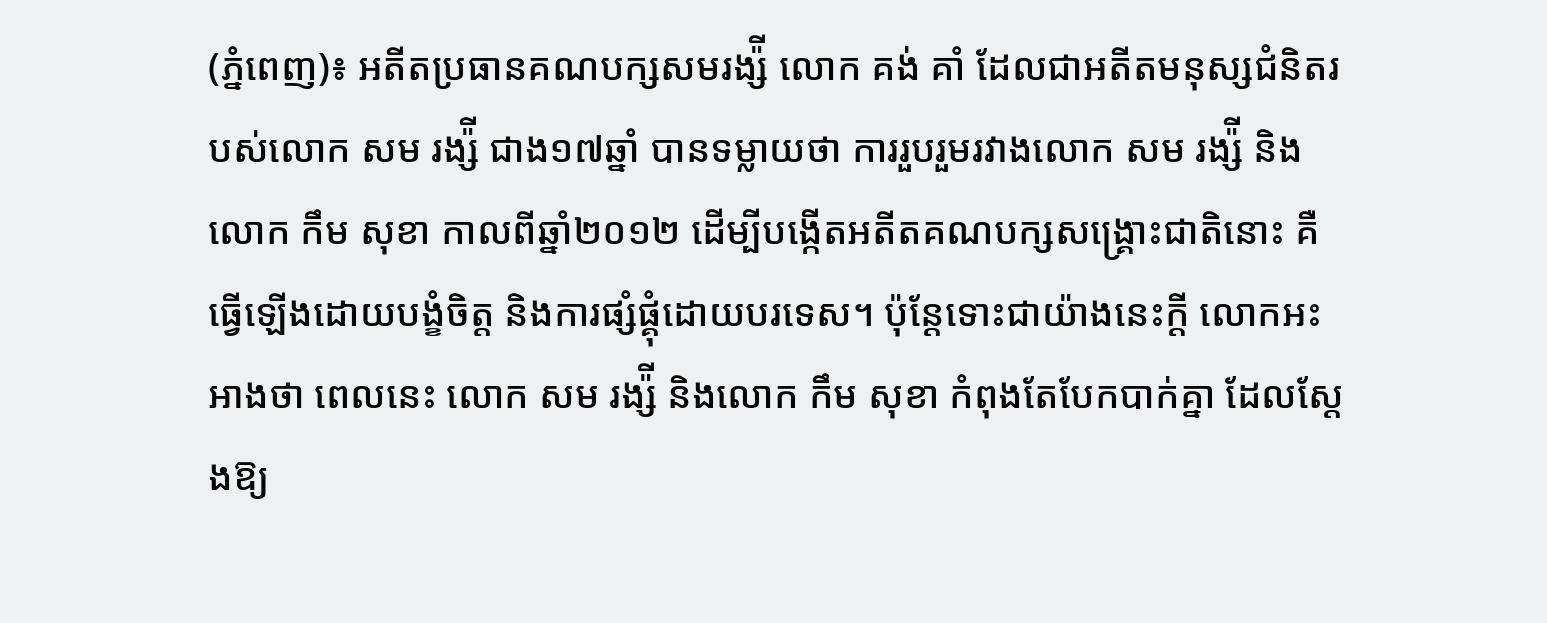(ភ្នំពេញ)៖ អតីតប្រធានគណបក្សសមរង្ស៉ី លោក គង់ គាំ ដែលជាអតីតមនុស្សជំនិតរបស់លោក សម រង្ស៉ី ជាង១៧ឆ្នាំ បានទម្លាយថា ការរួបរួមរវាងលោក សម រង្ស៉ី និង លោក កឹម សុខា កាលពីឆ្នាំ២០១២ ដើម្បីបង្កើតអតីតគណបក្សសង្គ្រោះជាតិនោះ គឺធ្វើឡើងដោយបង្ខំចិត្ត និងការផ្សំផ្គុំដោយបរទេស។ ប៉ុន្តែទោះជាយ៉ាងនេះក្តី លោកអះអាងថា ពេលនេះ លោក សម រង្ស៉ី និងលោក កឹម សុខា កំពុងតែបែកបាក់គ្នា ដែលស្តែងឱ្យ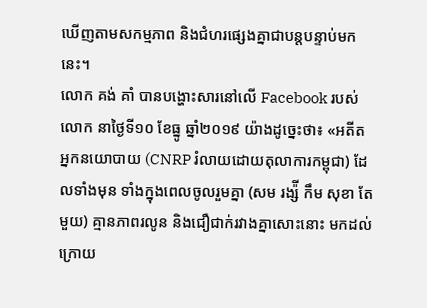ឃើញតាមសកម្មភាព និងជំហរផ្សេងគ្នាជាបន្តបន្ទាប់មកនេះ។
លោក គង់ គាំ បានបង្ហោះសារនៅលើ Facebook របស់លោក នាថ្ងៃទី១០ ខែធ្នូ ឆ្នាំ២០១៩ យ៉ាងដូច្នេះថា៖ «អតីតអ្នកនយោបាយ (CNRP រំលាយដោយតុលាការកម្ពុជា) ដែលទាំងមុន ទាំងក្នុងពេលចូលរួមគ្នា (សម រង្ស៉ី កឹម សុខា តែមួយ) គ្មានភាពរលូន និងជឿជាក់រវាងគ្នាសោះនោះ មកដល់ក្រោយ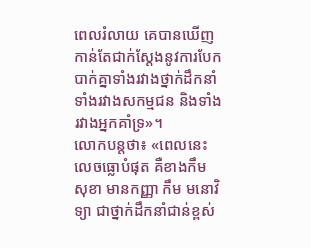ពេលរំលាយ គេបានឃើញកាន់តែជាក់ស្តែងនូវការបែកបាក់គ្នាទាំងរវាងថ្នាក់ដឹកនាំ ទាំងរវាងសកម្មជន និងទាំងរវាងអ្នកគាំទ្រ»។
លោកបន្តថា៖ «ពេលនេះលេចធ្លោបំផុត គឺខាងកឹម សុខា មានកញ្ញា កឹម មនោវិទ្យា ជាថ្នាក់ដឹកនាំជាន់ខ្ពស់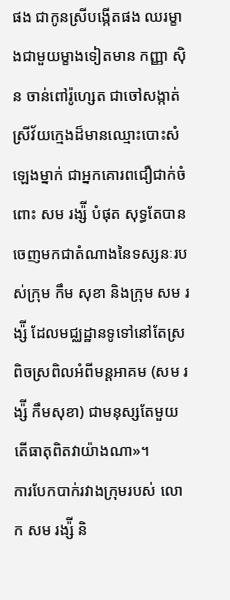ផង ជាកូនស្រីបង្កើតផង ឈរម្ខាងជាមួយម្ខាងទៀតមាន កញ្ញា ស៊ិន ចាន់ពៅរ៉ូហ្សេត ជាចៅសង្កាត់ស្រីវ័យក្មេងដ៏មានឈ្មោះបោះសំឡេងម្នាក់ ជាអ្នកគោរពជឿជាក់ចំពោះ សម រង្ស៉ី បំផុត សុទ្ធតែបានចេញមកជាតំណាងនៃទស្សនៈរបស់ក្រុម កឹម សុខា និងក្រុម សម រង្ស៉ី ដែលមជ្ឈដ្ឋានទូទៅនៅតែស្រពិចស្រពិលអំពីមន្តអាគម (សម រង្ស៉ី កឹមសុខា) ជាមនុស្សតែមួយ តើធាតុពិតវាយ៉ាងណា»។
ការបែកបាក់រវាងក្រុមរបស់ លោក សម រង្ស៉ី និ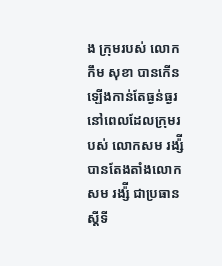ង ក្រុមរបស់ លោក កឹម សុខា បានកើនឡើងកាន់តែធ្ងន់ធ្ងរ នៅពេលដែលក្រុមរបស់ លោកសម រង្ស៉ី បានតែងតាំងលោក សម រង្ស៉ី ជាប្រធានស្តីទី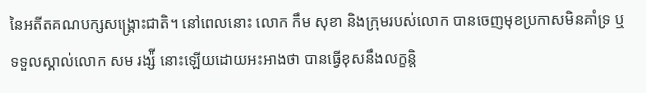នៃអតីតគណបក្សសង្រ្គោះជាតិ។ នៅពេលនោះ លោក កឹម សុខា និងក្រុមរបស់លោក បានចេញមុខប្រកាសមិនគាំទ្រ ឬទទួលស្គាល់លោក សម រង្ស៉ី នោះឡើយដោយអះអាងថា បានធ្វើខុសនឹងលក្ខន្តិ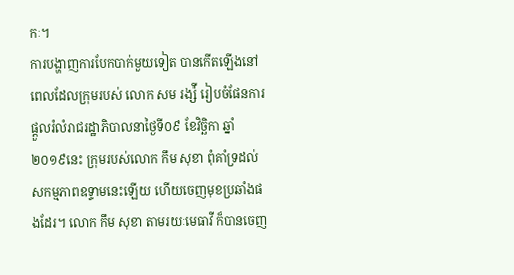កៈ។
ការបង្ហាញការបែកបាក់មួយទៀត បានកើតឡើងនៅពេលដែលក្រុមរបស់ លោក សម រង្ស៉ី រៀបចំផែនការផ្តួលរំលំរាជរដ្ឋាភិបាលនាថ្ងៃទី០៩ ខែវិច្ឆិកា ឆ្នាំ២០១៩នេះ ក្រុមរបស់លោក កឹម សុខា ពុំគាំទ្រដល់សកម្មភាពឧទ្ទាមនេះឡើយ ហើយចេញមុខប្រឆាំងផងដែរ។ លោក កឹម សុខា តាមរយៈមេធាវី ក៏បានចេញ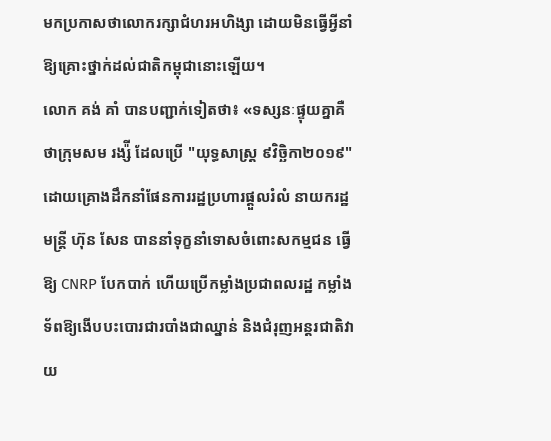មកប្រកាសថាលោករក្សាជំហរអហិង្សា ដោយមិនធ្វើអ្វីនាំឱ្យគ្រោះថ្នាក់ដល់ជាតិកម្ពុជានោះឡើយ។
លោក គង់ គាំ បានបញ្ជាក់ទៀតថា៖ «ទស្សនៈផ្ទុយគ្នាគឺថាក្រុមសម រង្ស៉ី ដែលប្រើ "យុទ្ធសាស្ត្រ ៩វិច្ឆិកា២០១៩" ដោយគ្រោងដឹកនាំផែនការរដ្ឋប្រហារផ្តួលរំលំ នាយករដ្ឋមន្ត្រី ហ៊ុន សែន បាននាំទុក្ខនាំទោសចំពោះសកម្មជន ធ្វើឱ្យ CNRP បែកបាក់ ហើយប្រើកម្លាំងប្រជាពលរដ្ឋ កម្លាំងទ័ពឱ្យងើបបះបោរជារបាំងជាឈ្នាន់ និងជំរុញអន្តរជាតិវាយ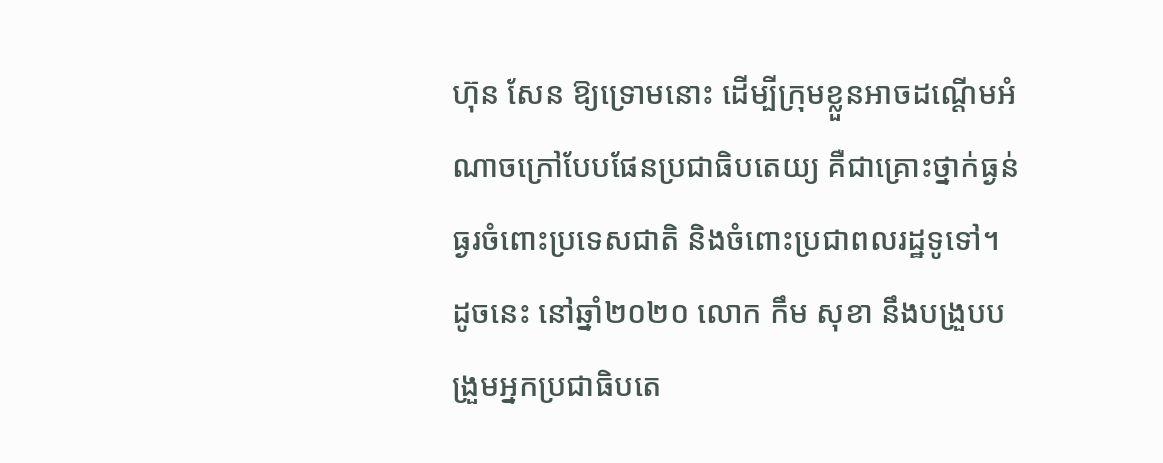ហ៊ុន សែន ឱ្យទ្រោមនោះ ដើម្បីក្រុមខ្លួនអាចដណ្តើមអំណាចក្រៅបែបផែនប្រជាធិបតេយ្យ គឺជាគ្រោះថ្នាក់ធ្ងន់ធ្ងរចំពោះប្រទេសជាតិ និងចំពោះប្រជាពលរដ្ឋទូទៅ។ ដូចនេះ នៅឆ្នាំ២០២០ លោក កឹម សុខា នឹងបង្រួបបង្រួមអ្នកប្រជាធិបតេ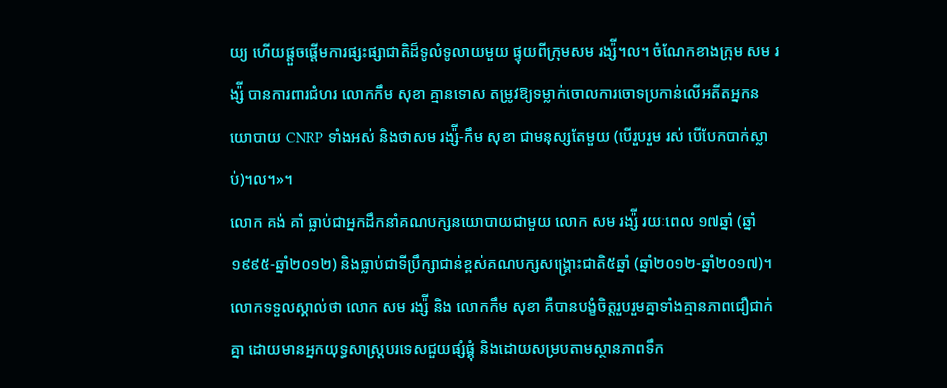យ្យ ហើយផ្តួចផ្តើមការផ្សះផ្សាជាតិដ៏ទូលំទូលាយមួយ ផ្ទុយពីក្រុមសម រង្ស៉ី។ល។ ចំណែកខាងក្រុម សម រង្ស៉ី បានការពារជំហរ លោកកឹម សុខា គ្មានទោស តម្រូវឱ្យទម្លាក់ចោលការចោទប្រកាន់លើអតីតអ្នកនយោបាយ CNRP ទាំងអស់ និងថាសម រង្ស៉ី-កឹម សុខា ជាមនុស្សតែមួយ (បើរួបរួម រស់ បើបែកបាក់ស្លាប់)។ល។»។
លោក គង់ គាំ ធ្លាប់ជាអ្នកដឹកនាំគណបក្សនយោបាយជាមួយ លោក សម រង្ស៉ី រយៈពេល ១៧ឆ្នាំ (ឆ្នាំ១៩៩៥-ឆ្នាំ២០១២) និងធ្លាប់ជាទីប្រឹក្សាជាន់ខ្ពស់គណបក្សសង្គ្រោះជាតិ៥ឆ្នាំ (ឆ្នាំ២០១២-ឆ្នាំ២០១៧)។ លោកទទួលស្គាល់ថា លោក សម រង្ស៉ី និង លោកកឹម សុខា គឺបានបង្ខំចិត្តរួបរួមគ្នាទាំងគ្មានភាពជឿជាក់គ្នា ដោយមានអ្នកយុទ្ធសាស្ត្របរទេសជួយផ្សំផ្គុំ និងដោយសម្របតាមស្ថានភាពទឹក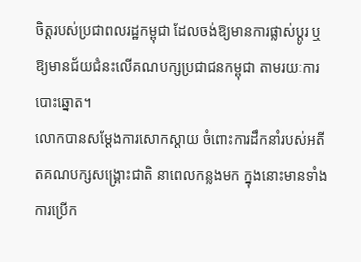ចិត្តរបស់ប្រជាពលរដ្ឋកម្ពុជា ដែលចង់ឱ្យមានការផ្លាស់ប្តូរ ឬឱ្យមានជ័យជំនះលើគណបក្សប្រជាជនកម្ពុជា តាមរយៈការបោះឆ្នោត។
លោកបានសម្តែងការសោកស្តាយ ចំពោះការដឹកនាំរបស់អតីតគណបក្សសង្រ្គោះជាតិ នាពេលកន្លងមក ក្នុងនោះមានទាំងការប្រើក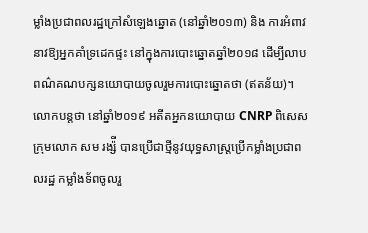ម្លាំងប្រជាពលរដ្ឋក្រៅសំឡេងឆ្នោត (នៅឆ្នាំ២០១៣) និង ការអំពាវនាវឱ្យអ្នកគាំទ្រដេកផ្ទះ នៅក្នុងការបោះឆ្នោតឆ្នាំ២០១៨ ដើម្បីលាបពណ៌គណបក្សនយោបាយចូលរួមការបោះឆ្នោតថា (ឥតន័យ)។
លោកបន្តថា នៅឆ្នាំ២០១៩ អតីតអ្នកនយោបាយ CNRP ពិសេសក្រុមលោក សម រង្ស៉ី បានប្រើជាថ្មីនូវយុទ្ធសាស្ត្រប្រើកម្លាំងប្រជាពលរដ្ឋ កម្លាំងទ័ពចូលរួ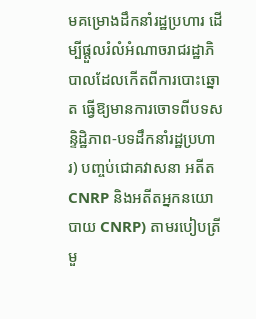មគម្រោងដឹកនាំរដ្ឋប្រហារ ដើម្បីផ្តួលរំលំអំណាចរាជរដ្ឋាភិបាលដែលកើតពីការបោះឆ្នោត ធ្វើឱ្យមានការចោទពីបទសន្ទិដ្ឋិភាព-បទដឹកនាំរដ្ឋប្រហារ) បញ្ចប់ជោគវាសនា អតីត CNRP និងអតីតអ្នកនយោបាយ CNRP) តាមរបៀបត្រីមួ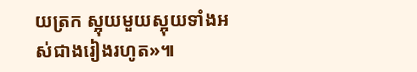យត្រក ស្អុយមួយស្អុយទាំងអស់ជាងរៀងរហូត»៕